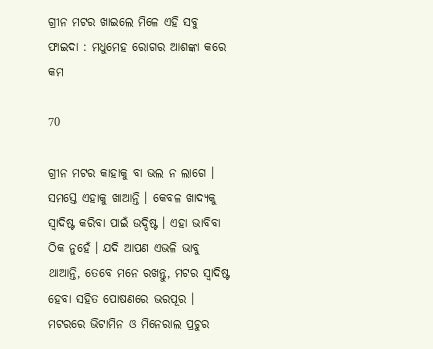ଗ୍ରୀନ ମଟର ଖାଇଲେ ମିଳେ ଏହି ସବୁ ଫାଇଦା : ମଧୁମେହ ରୋଗର ଆଶଙ୍କା କରେ କମ

70

ଗ୍ରୀନ ମଟର କାହାକୁ ବା ଭଲ ନ ଲାଗେ । ସମସ୍ତେ ଏହାକୁ ଖାଆନ୍ତି । କେବଳ ଖାଦ୍ୟକୁ ସ୍ୱାଦିଷ୍ଟ କରିବା ପାଇଁ ଉଦ୍ଦିଷ୍ଟ । ଏହା ଭାବିବା ଠିକ ନୁହେଁ । ଯଦି ଆପଣ ଏଭଳି ଭାବୁ ଥାଆନ୍ତି, ତେବେ ମନେ ରଖନ୍ତୁ, ମଟର ସ୍ୱାଦିଷ୍ଟ ହେବା ସହିତ ପୋଷଣରେ ଭରପୂର । ମଟରରେ ଭିଟାମିନ ଓ ମିନେରାଲ ପ୍ରଚୁର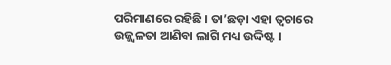ପରିମାଣରେ ରହିଛି । ତା’ଛଡ଼ା ଏହା ତ୍ୱଚାରେ ଉଜ୍ଜ୍ୱଳତା ଆଣିବା ଲାଗି ମଧ୍ୟ ଉଦ୍ଦିଷ୍ଟ ।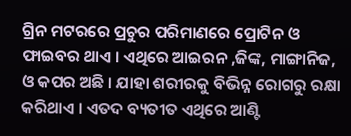ଗ୍ରିନ ମଟରରେ ପ୍ରଚୁର ପରିମାଣରେ ପ୍ରୋଟିନ ଓ ଫାଇବର ଥାଏ । ଏଥିରେ ଆଇରନ ,ଜିଙ୍କ, ମାଙ୍ଗାନିଜ, ଓ କପର ଅଛି । ଯାହା ଶରୀରକୁ ବିଭିନ୍ନ ରୋଗରୁ ରକ୍ଷା କରିଥାଏ । ଏତଦ ବ୍ୟତୀତ ଏଥିରେ ଆଣ୍ଟି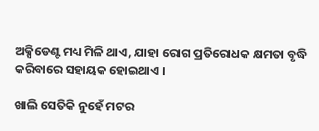ଅକ୍ସିଡେଣ୍ଟ ମଧ୍ୟ ମିଳି ଥାଏ, ଯାହା ରୋଗ ପ୍ରତିରୋଧକ କ୍ଷମତା ବୃଦ୍ଧି କରିବାରେ ସହାୟକ ହୋଇଥାଏ ।

ଖାଲି ସେତିକି ନୁହେଁ ମଟର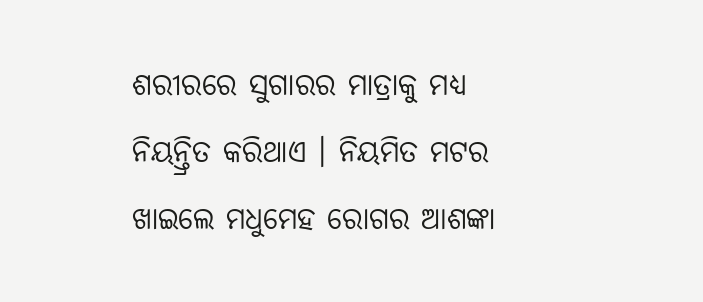ଶରୀରରେ ସୁଗାରର ମାତ୍ରାକୁ ମଧ୍ୟ ନିୟନ୍ତ୍ରିତ କରିଥାଏ । ନିୟମିତ ମଟର ଖାଇଲେ ମଧୁମେହ ରୋଗର ଆଶଙ୍କା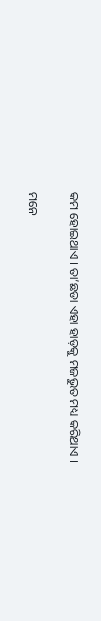କମ ହୋଇଥାଏ । ତା’ଛଡା ଏହା ହାଡ଼କୁ ମଜଭୁତ ମଧ୍ୟ କରିଥାଏ ।

ମନେ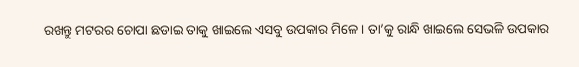ରଖନ୍ତୁ ମଟରର ଚୋପା ଛଡାଇ ତାକୁ ଖାଇଲେ ଏସବୁ ଉପକାର ମିଳେ । ତା’କୁ ରାନ୍ଧି ଖାଇଲେ ସେଭଳି ଉପକାର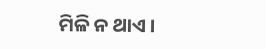ମିଳି ନ ଥାଏ ।